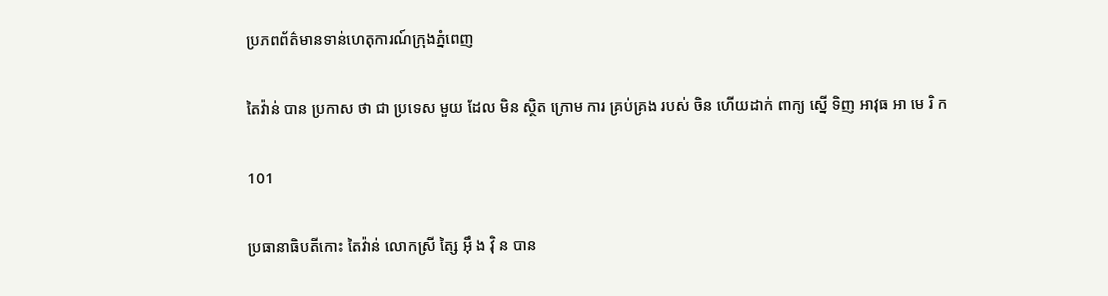ប្រភពព័ត៌មានទាន់ហេតុការណ៍ក្រុងភ្នំពេញ

តៃវ៉ាន់ បាន ប្រកាស ថា ជា ប្រទេស មួយ ដែល មិន ស្ថិត ក្រោម ការ គ្រប់គ្រង របស់ ចិន ហើយដាក់ ពាក្យ ស្នើ ទិញ អាវុធ អា មេ រិ ក

101

ប្រធានាធិបតីកោះ តៃវ៉ាន់ លោកស្រី ត្សៃ អ៊ឹ ង វ៉ិ ន បាន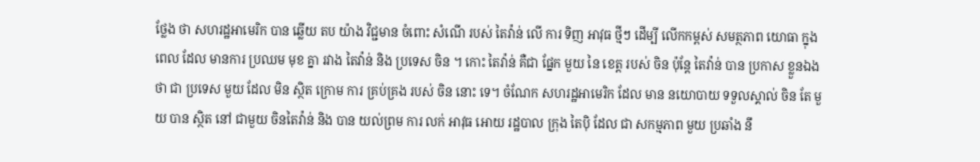ថ្លែង ថា សហរដ្ឋអាមេរិក បាន ឆ្លើយ តប យ៉ាង វិជ្ជមាន ចំពោះ សំណើ របស់ តៃវ៉ាន់ លើ ការ ទិញ អាវុធ ថ្មីៗ ដើម្បី លើកកម្ពស់ សមត្ថភាព យោធា ក្នុង ពេល ដែល មានការ ប្រឈម មុខ គ្នា រវាង តៃវ៉ាន់ និង ប្រទេស ចិន ។ កោះ តៃវ៉ាន់ គឺជា ផ្នែក មួយ នៃ ខេត្ត របស់ ចិន ប៉ុន្តែ តៃវ៉ាន់ បាន ប្រកាស ខ្លួនឯង ថា ជា ប្រទេស មួយ ដែល មិន ស្ថិត ក្រោម ការ គ្រប់គ្រង របស់ ចិន នោះ ទេ។ ចំណែក សហរដ្ឋអាមេរិក ដែល មាន នយោបាយ ទទួលស្គាល់ ចិន តែ មួយ បាន ស្ថិត នៅ ជាមួយ ចិនតៃវ៉ាន់ និង បាន យល់ព្រម ការ លក់ អាវុធ អោយ រដ្ឋបាល ក្រុង តៃប៉ិ ដែល ជា សកម្មភាព មួយ ប្រឆាំង នឹ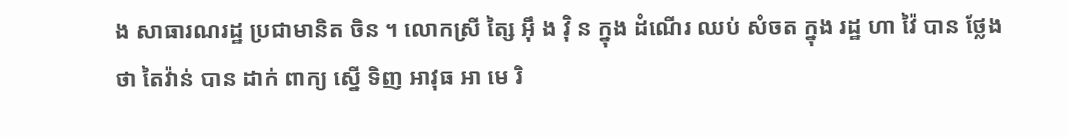ង សាធារណរដ្ឋ ប្រជាមានិត ចិន ។ លោកស្រី ត្សៃ អ៊ឹ ង វ៉ិ ន ក្នុង ដំណើរ ឈប់ សំចត ក្នុង រដ្ឋ ហា វ៉ៃ បាន ថ្លែង ថា តៃវ៉ាន់ បាន ដាក់ ពាក្យ ស្នើ ទិញ អាវុធ អា មេ រិ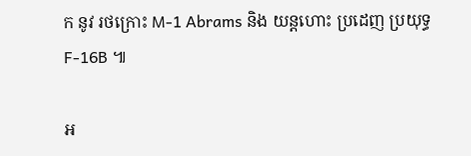ក នូវ រថក្រោះ M-1 Abrams និង យន្តហោះ ប្រដេញ ប្រយុទ្ធ F-16B ៕

អ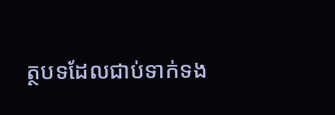ត្ថបទដែលជាប់ទាក់ទង